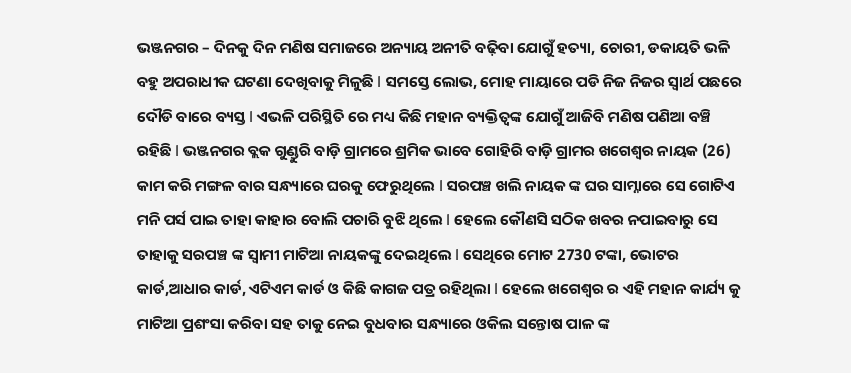ଭଞ୍ଜନଗର – ଦିନକୁ ଦିନ ମଣିଷ ସମାଜରେ ଅନ୍ୟାୟ ଅନୀତି ବଢ଼ିବା ଯୋଗୁଁ ହତ୍ୟା, ଚୋରୀ, ଡକାୟତି ଭଳି ବହୁ ଅପରାଧୀକ ଘଟଣା ଦେଖିବାକୁ ମିଳୁଛି l ସମସ୍ତେ ଲୋଭ, ମୋହ ମାୟାରେ ପଡି ନିଜ ନିଜର ସ୍ୱାର୍ଥ ପଛରେ ଦୌଡି ବାରେ ବ୍ୟସ୍ତ l ଏଭଳି ପରିସ୍ଥିତି ରେ ମଧ୍ୟ କିଛି ମହାନ ବ୍ୟକ୍ତିତ୍ୱଙ୍କ ଯୋଗୁଁ ଆଜିବି ମଣିଷ ପଣିଆ ବଞ୍ଚି ରହିଛି l ଭଞ୍ଜନଗର ବ୍ଲକ ଗୁଣ୍ଡୁରି ବାଡ଼ି ଗ୍ରାମରେ ଶ୍ରମିକ ଭାବେ ଗୋହିରି ବାଡ଼ି ଗ୍ରାମର ଖଗେଶ୍ୱର ନାୟକ (26) କାମ କରି ମଙ୍ଗଳ ବାର ସନ୍ଧ୍ୟାରେ ଘରକୁ ଫେରୁଥିଲେ l ସରପଞ୍ଚ ଖଲି ନାୟକ ଙ୍କ ଘର ସାମ୍ନାରେ ସେ ଗୋଟିଏ ମନି ପର୍ସ ପାଇ ତାହା କାହାର ବୋଲି ପଚାରି ବୁଝି ଥିଲେ l ହେଲେ କୌଣସି ସଠିକ ଖବର ନପାଇବାରୁ ସେ ତାହାକୁ ସରପଞ୍ଚ ଙ୍କ ସ୍ୱାମୀ ମାଟିଆ ନାୟକଙ୍କୁ ଦେଇଥିଲେ l ସେଥିରେ ମୋଟ 2730 ଟଙ୍କା, ଭୋଟର କାର୍ଡ,ଆଧାର କାର୍ଡ, ଏଟିଏମ କାର୍ଡ ଓ କିଛି କାଗଜ ପତ୍ର ରହିଥିଲା l ହେଲେ ଖଗେଶ୍ୱର ର ଏହି ମହାନ କାର୍ଯ୍ୟ କୁ ମାଟିଆ ପ୍ରଶଂସା କରିବା ସହ ତାକୁ ନେଇ ବୁଧବାର ସନ୍ଧ୍ୟାରେ ଓକିଲ ସନ୍ତୋଷ ପାଳ ଙ୍କ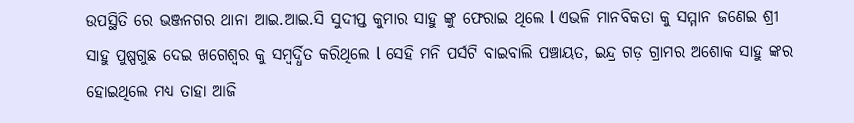ଉପସ୍ଥିତି ରେ ଭଞ୍ଜନଗର ଥାନା ଆଇ.ଆଇ.ସି ସୁଦୀପ୍ତ କୁମାର ସାହୁ ଙ୍କୁ ଫେରାଇ ଥିଲେ l ଏଭଳି ମାନବିକତା କୁ ସମ୍ମାନ ଜଣେଇ ଶ୍ରୀ ସାହୁ ପୁଷ୍ପଗୁଛ ଦେଇ ଖଗେଶ୍ୱର କୁ ସମ୍ବର୍ଦ୍ଧିତ କରିଥିଲେ l ସେହି ମନି ପର୍ସଟି ବାଇବାଲି ପଞ୍ଚାୟତ, ଇନ୍ଦ୍ର ଗଡ଼ ଗ୍ରାମର ଅଶୋକ ସାହୁ ଙ୍କର ହୋଇଥିଲେ ମଧ୍ୟ ତାହା ଆଜି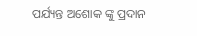ପର୍ଯ୍ୟନ୍ତ ଅଶୋକ ଙ୍କୁ ପ୍ରଦାନ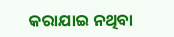କରାଯାଇ ନଥିବା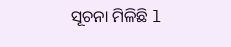ସୂଚନା ମିଳିଛି l